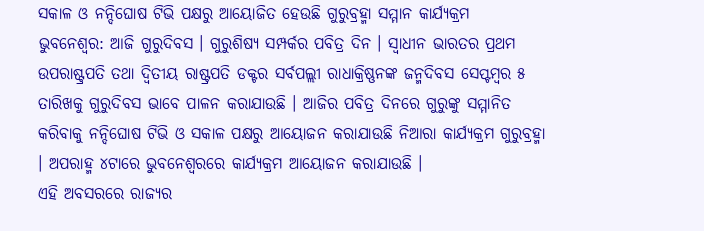ସକାଳ ଓ ନନ୍ଦିଘୋଷ ଟିଭି ପକ୍ଷରୁ ଆୟୋଜିତ ହେଉଛି ଗୁରୁବ୍ରହ୍ମା ସମ୍ମାନ କାର୍ଯ୍ୟକ୍ରମ
ଭୁବନେଶ୍ୱର: ଆଜି ଗୁରୁଦିବସ । ଗୁରୁଶିଷ୍ୟ ସମ୍ପର୍କର ପବିତ୍ର ଦିନ । ସ୍ବାଧୀନ ଭାରତର ପ୍ରଥମ ଉପରାଷ୍ଟ୍ରପତି ତଥା ଦ୍ବିତୀୟ ରାଷ୍ଟ୍ରପତି ଡକ୍ଟର ସର୍ବପଲ୍ଲୀ ରାଧାକ୍ରିଷ୍ଣନଙ୍କ ଜନ୍ମଦିବସ ସେପ୍ଟମ୍ବର ୫ ତାରିଖକୁ ଗୁରୁଦିବସ ଭାବେ ପାଳନ କରାଯାଉଛି । ଆଜିର ପବିତ୍ର ଦିନରେ ଗୁରୁଙ୍କୁ ସମ୍ମାନିତ କରିବାକୁ ନନ୍ଦିଘୋଷ ଟିଭି ଓ ସକାଳ ପକ୍ଷରୁ ଆୟୋଜନ କରାଯାଉଛି ନିଆରା କାର୍ଯ୍ୟକ୍ରମ ଗୁରୁବ୍ରହ୍ମା । ଅପରାହ୍ମ ୪ଟାରେ ଭୁବନେଶ୍ବରରେ କାର୍ଯ୍ୟକ୍ରମ ଆୟୋଜନ କରାଯାଉଛି ।
ଏହି ଅବସରରେ ରାଜ୍ୟର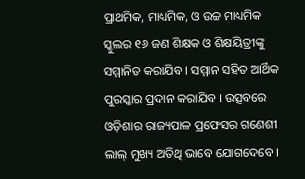ପ୍ରାଥମିକ, ମାଧ୍ୟମିକ, ଓ ଉଚ୍ଚ ମାଧ୍ୟମିକ ସ୍କୁଲର ୧୬ ଜଣ ଶିକ୍ଷକ ଓ ଶିକ୍ଷୟିତ୍ରୀଙ୍କୁ ସମ୍ମାନିତ କରାଯିବ । ସମ୍ମାନ ସହିତ ଆର୍ଥିକ ପୁରସ୍କାର ପ୍ରଦାନ କରାଯିବ । ଉତ୍ସବରେ ଓଡ଼ିଶାର ରାଜ୍ୟପାଳ ପ୍ରଫେସର ଗଣେଶୀ ଲାଲ୍ ମୁଖ୍ୟ ଅତିଥି ଭାବେ ଯୋଗଦେବେ ।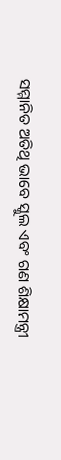ସମ୍ମାନିତ ଅତିଥି ଭାବେ ସ୍କୁଲ ଏବଂ ଗଣ ଶିକ୍ଷାମନ୍ତ୍ରୀ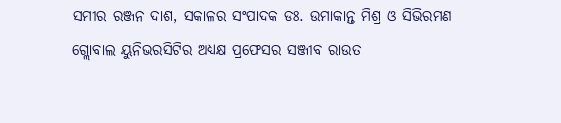ସମୀର ରଞ୍ଜନ ଦାଶ, ସକାଳର ସଂପାଦକ ଡଃ. ଉମାକାନ୍ତ ମିଶ୍ର ଓ ସିଭିରମଣ ଗ୍ଲୋବାଲ ୟୁନିଭରସିଟିର ଅଧ୍ୟକ୍ଷ ପ୍ରଫେସର ସଞ୍ଜୀବ ରାଉତ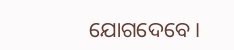ଯୋଗଦେବେ ।